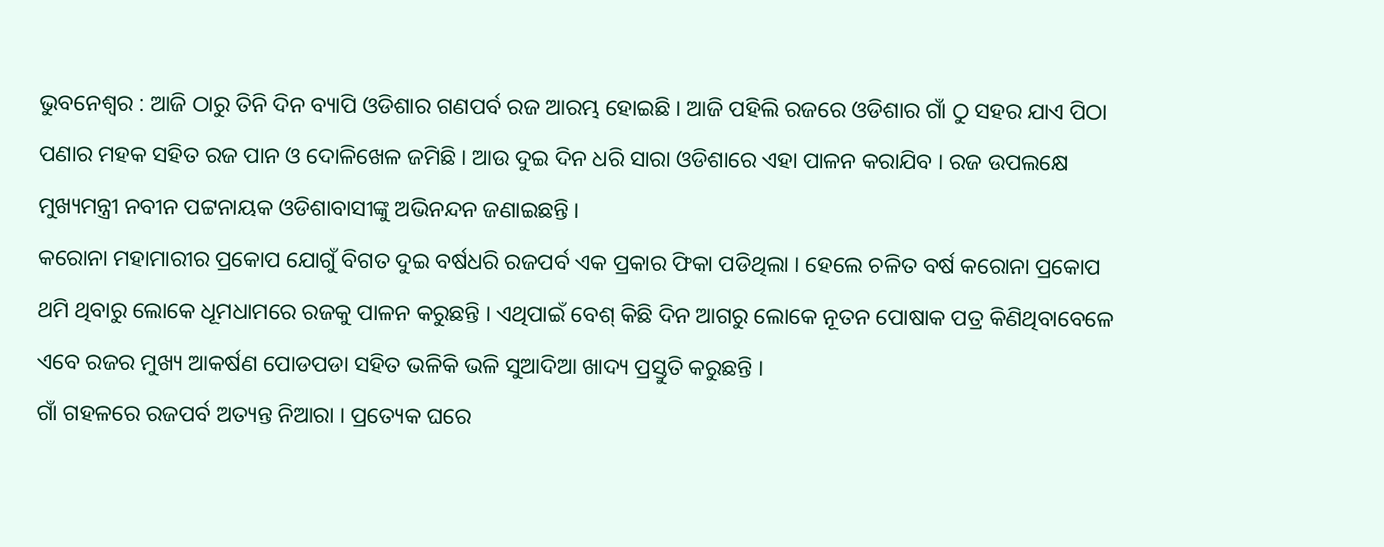ଭୁବନେଶ୍ୱର : ଆଜି ଠାରୁ ତିନି ଦିନ ବ୍ୟାପି ଓଡିଶାର ଗଣପର୍ବ ରଜ ଆରମ୍ଭ ହୋଇଛି । ଆଜି ପହିଲି ରଜରେ ଓଡିଶାର ଗାଁ ଠୁ ସହର ଯାଏ ପିଠା ପଣାର ମହକ ସହିତ ରଜ ପାନ ଓ ଦୋଳିଖେଳ ଜମିଛି । ଆଉ ଦୁଇ ଦିନ ଧରି ସାରା ଓଡିଶାରେ ଏହା ପାଳନ କରାଯିବ । ରଜ ଉପଲକ୍ଷେ ମୁଖ୍ୟମନ୍ତ୍ରୀ ନବୀନ ପଟ୍ଟନାୟକ ଓଡିଶାବାସୀଙ୍କୁ ଅଭିନନ୍ଦନ ଜଣାଇଛନ୍ତି ।
କରୋନା ମହାମାରୀର ପ୍ରକୋପ ଯୋଗୁଁ ବିଗତ ଦୁଇ ବର୍ଷଧରି ରଜପର୍ବ ଏକ ପ୍ରକାର ଫିକା ପଡିଥିଲା । ହେଲେ ଚଳିତ ବର୍ଷ କରୋନା ପ୍ରକୋପ ଥମି ଥିବାରୁ ଲୋକେ ଧୂମଧାମରେ ରଜକୁ ପାଳନ କରୁଛନ୍ତି । ଏଥିପାଇଁ ବେଶ୍ କିଛି ଦିନ ଆଗରୁ ଲୋକେ ନୂତନ ପୋଷାକ ପତ୍ର କିଣିଥିବାବେଳେ ଏବେ ରଜର ମୁଖ୍ୟ ଆକର୍ଷଣ ପୋଡପଡା ସହିତ ଭଳିକି ଭଳି ସୁଆଦିଆ ଖାଦ୍ୟ ପ୍ରସ୍ତୁତି କରୁଛନ୍ତି ।
ଗାଁ ଗହଳରେ ରଜପର୍ବ ଅତ୍ୟନ୍ତ ନିଆରା । ପ୍ରତ୍ୟେକ ଘରେ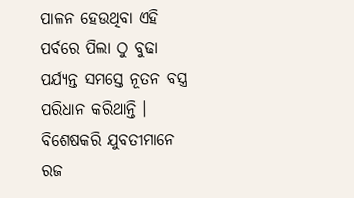ପାଳନ ହେଉଥିବା ଏହି ପର୍ବରେ ପିଲା ଠୁ ବୁଢା ପର୍ଯ୍ୟନ୍ତ ସମସ୍ତେ ନୂତନ ବସ୍ତ୍ର ପରିଧାନ କରିଥାନ୍ତି । ବିଶେଷକରି ଯୁବତୀମାନେ ରଜ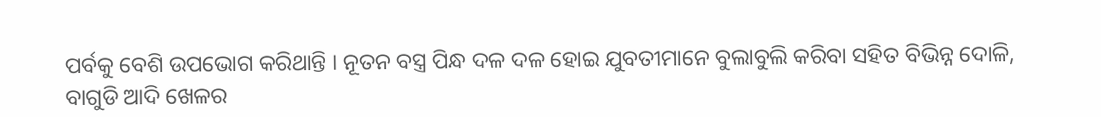ପର୍ବକୁ ବେଶି ଉପଭୋଗ କରିଥାନ୍ତି । ନୂତନ ବସ୍ତ୍ର ପିନ୍ଧ ଦଳ ଦଳ ହୋଇ ଯୁବତୀମାନେ ବୁଲାବୁଲି କରିବା ସହିତ ବିଭିନ୍ନ ଦୋଳି, ବାଗୁଡି ଆଦି ଖେଳର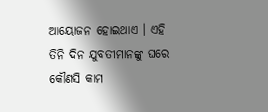ଆୟୋଜନ ହୋଇଥାଏ । ଏହି ତିନି ଦିନ ଯୁବତୀମାନଙ୍କୁ ଘରେ କୌଣସି କାମ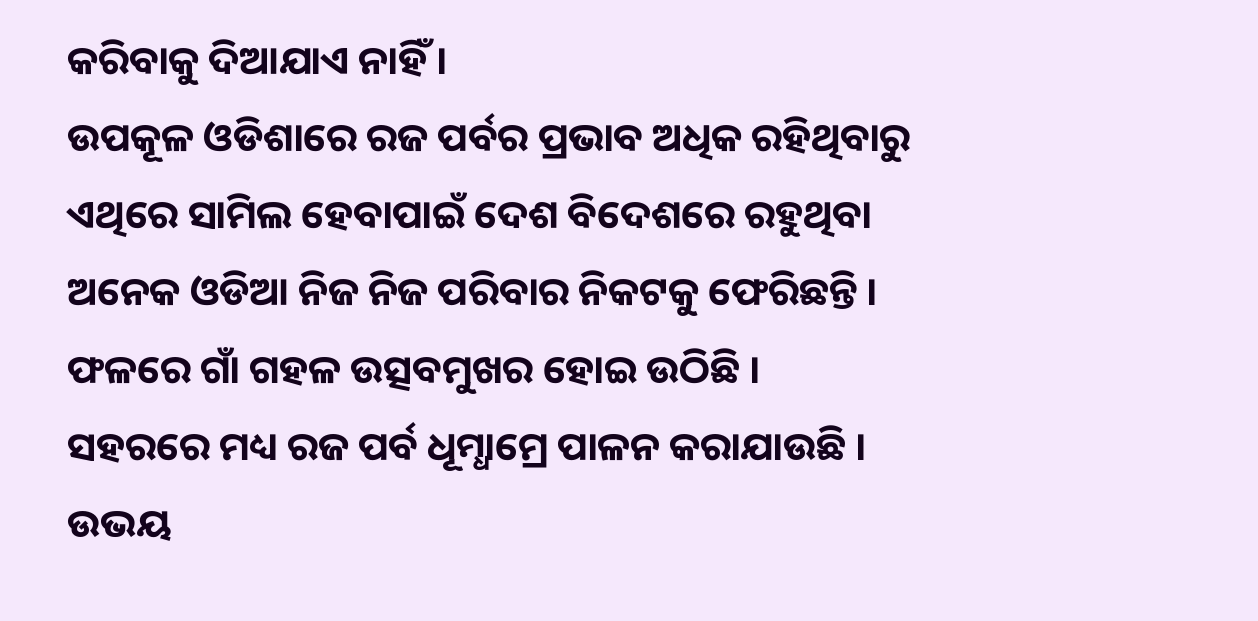କରିବାକୁ ଦିଆଯାଏ ନାହିଁ ।
ଉପକୂଳ ଓଡିଶାରେ ରଜ ପର୍ବର ପ୍ରଭାବ ଅଧିକ ରହିଥିବାରୁ ଏଥିରେ ସାମିଲ ହେବାପାଇଁ ଦେଶ ବିଦେଶରେ ରହୁଥିବା ଅନେକ ଓଡିଆ ନିଜ ନିଜ ପରିବାର ନିକଟକୁ ଫେରିଛନ୍ତି । ଫଳରେ ଗାଁ ଗହଳ ଉତ୍ସବମୁଖର ହୋଇ ଉଠିଛି ।
ସହରରେ ମଧ୍ୟ ରଜ ପର୍ବ ଧୂମ୍ଧାମ୍ରେ ପାଳନ କରାଯାଉଛି । ଉଭୟ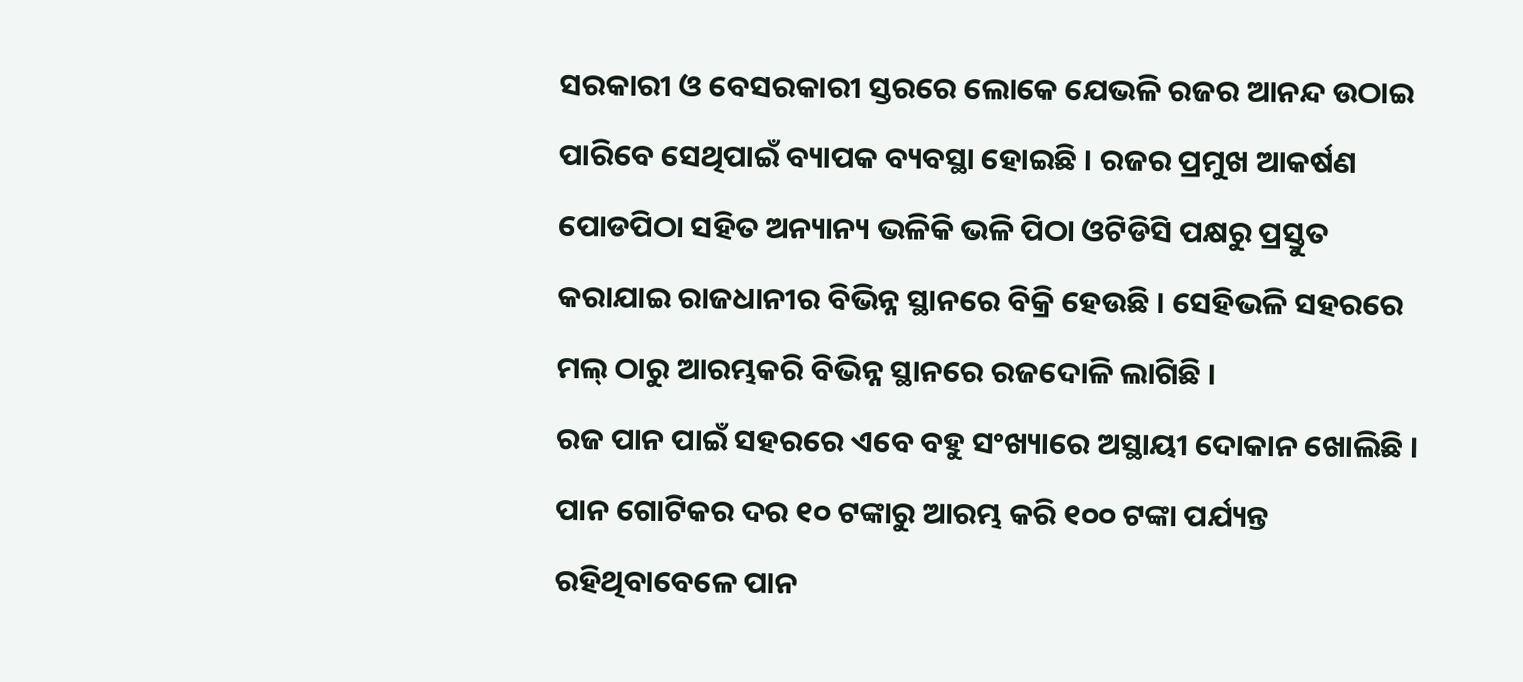ସରକାରୀ ଓ ବେସରକାରୀ ସ୍ତରରେ ଲୋକେ ଯେଭଳି ରଜର ଆନନ୍ଦ ଉଠାଇ ପାରିବେ ସେଥିପାଇଁ ବ୍ୟାପକ ବ୍ୟବସ୍ଥା ହୋଇଛି । ରଜର ପ୍ରମୁଖ ଆକର୍ଷଣ ପୋଡପିଠା ସହିତ ଅନ୍ୟାନ୍ୟ ଭଳିକି ଭଳି ପିଠା ଓଟିଡିସି ପକ୍ଷରୁ ପ୍ରସ୍ତୁତ କରାଯାଇ ରାଜଧାନୀର ବିଭିନ୍ନ ସ୍ଥାନରେ ବିକ୍ରି ହେଉଛି । ସେହିଭଳି ସହରରେ ମଲ୍ ଠାରୁ ଆରମ୍ଭକରି ବିଭିନ୍ନ ସ୍ଥାନରେ ରଜଦୋଳି ଲାଗିଛି ।
ରଜ ପାନ ପାଇଁ ସହରରେ ଏବେ ବହୁ ସଂଖ୍ୟାରେ ଅସ୍ଥାୟୀ ଦୋକାନ ଖୋଲିଛି । ପାନ ଗୋଟିକର ଦର ୧୦ ଟଙ୍କାରୁ ଆରମ୍ଭ କରି ୧୦୦ ଟଙ୍କା ପର୍ଯ୍ୟନ୍ତ ରହିଥିବାବେଳେ ପାନ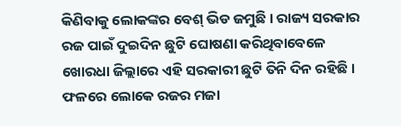କିଣିବାକୁ ଲୋକଙ୍କର ବେଶ୍ ଭିଡ ଜମୁଛି । ରାଜ୍ୟ ସରକାର ରଜ ପାଇଁ ଦୁଇଦିନ ଛୁଟି ଘୋଷଣା କରିଥିବାବେଳେ ଖୋରଧା ଜିଲ୍ଲାରେ ଏହି ସରକାରୀ ଛୁଟି ତିନି ଦିନ ରହିଛି । ଫଳରେ ଲୋକେ ରଜର ମଜା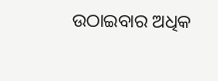ଉଠାଇବାର ଅଧିକ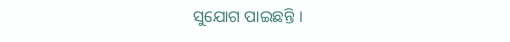ସୁଯୋଗ ପାଇଛନ୍ତି ।